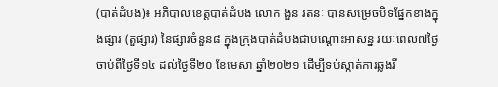(បាត់ដំបង)៖ អភិបាលខេត្តបាត់ដំបង លោក ងួន រតនៈ បានសម្រេចបិទផ្នែកខាងក្នុងផ្សារ (តួផ្សារ) នៃផ្សារចំនួន៨ ក្នុងក្រុងបាត់ដំបងជាបណ្ដោះអាសន្ន រយៈពេល៧ថ្ងៃ ចាប់ពីថ្ងៃទី១៤ ដល់ថ្ងៃទី២០ ខែមេសា ឆ្នាំ២០២១ ដើម្បីទប់ស្កាត់ការឆ្លងរី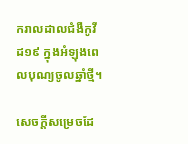ករាលដាលជំងឺកូវីដ១៩ ក្នុងអំឡុងពេលបុណ្យចូលឆ្នាំថ្មី។

សេចក្ដីសម្រេចដែ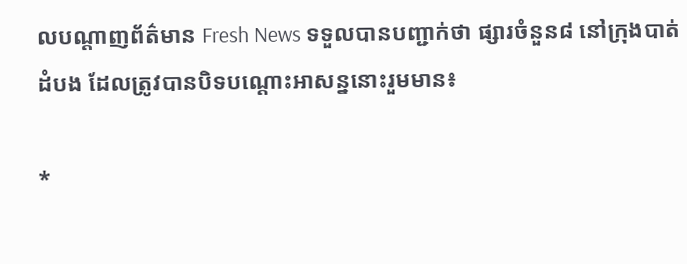លបណ្ដាញព័ត៌មាន Fresh News ទទួលបានបញ្ជាក់ថា ផ្សារចំនួន៨ នៅក្រុងបាត់ដំបង ដែលត្រូវបានបិទបណ្ដោះអាសន្ននោះរួមមាន៖

*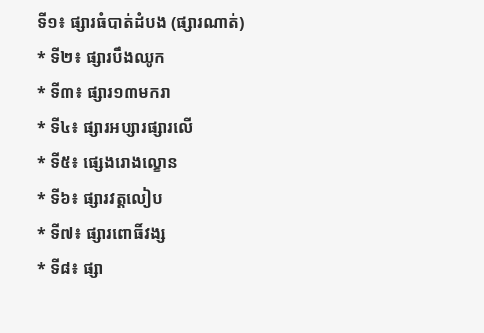ទី១៖ ផ្សារធំបាត់ដំបង (ផ្សារណាត់)
* ទី២៖ ផ្សារបឹងឈូក
* ទី៣៖ ផ្សារ១៣មករា
* ទី៤៖ ផ្សារអប្សារផ្សារលើ
* ទី៥៖ ផ្សេងរោងល្ខោន
* ទី៦៖ ផ្សារវត្តលៀប
* ទី៧៖ ផ្សារពោធិ៍វង្ស
* ទី៨៖ ផ្សា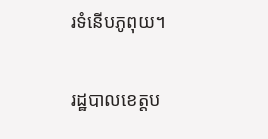រទំនើបភូពុយ។

រដ្ឋបាលខេត្តប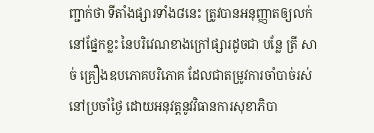ញ្ជាក់ថា ទីតាំងផ្សារទាំង៨នេះ ត្រូវបានអនុញ្ញាតឲ្យលក់នៅផ្នែកខ្លះ នៃបរិវេណខាងក្រៅផ្សារដូចជា បន្លែ ត្រី សាច់ គ្រឿងឧបភោគបរិភោគ ដែលជាតម្រូវការចាំបាច់រស់នៅប្រចាំថ្ងៃ ដោយអនុវត្តនូវវិធានការសុខាភិបា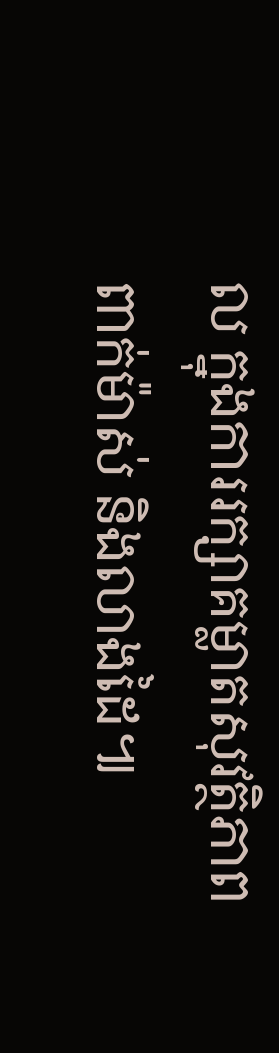ល ក្នុងការរក្សាគម្លាតសុវត្ថិភាព ពាក់ម៉ាស់ និងលាងដៃ៕